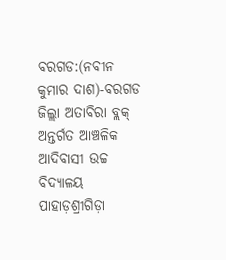ବରଗଡ:(ନବୀନ କୁମାର ଦାଶ)-ବରଗଡ ଜିଲ୍ଲା ଅତାବିରା ବ୍ଲକ୍ ଅନ୍ତର୍ଗତ ଆଞ୍ଚଳିକ ଆଦିବାସୀ ଉଚ୍ଚ ବିଦ୍ୟାଳୟ ପାହାଡ଼ଶ୍ରୀଗିଡ଼ା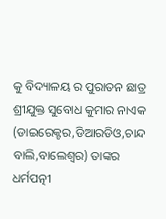କୁ ବିଦ୍ୟାଳୟ ର ପୁରାତନ ଛାତ୍ର ଶ୍ରୀଯୁକ୍ତ ସୁବୋଧ କୁମାର ନାଏକ (ଡାଇରେକ୍ଟର,ଡିଆରଡିଓ,ଚାନ୍ଦ ବାଲି,ବାଲେଶ୍ଵର) ତାଙ୍କର ଧର୍ମପତ୍ନୀ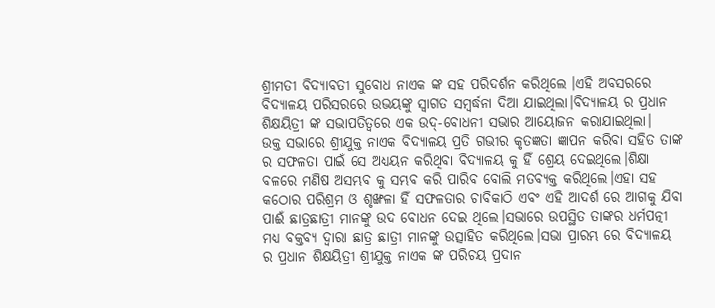ଶ୍ରୀମତୀ ବିଦ୍ୟାବତୀ ସୁବୋଧ ନାଏକ ଙ୍କ ସହ ପରିଦର୍ଶନ କରିଥିଲେ ।ଏହି ଅବସରରେ ବିଦ୍ୟାଳୟ ପରିସରରେ ଉଭୟଙ୍କୁ ସ୍ଵାଗତ ସମ୍ବର୍ଦ୍ଧନା ଦିଆ ଯାଇଥିଲା।ବିଦ୍ୟାଳୟ ର ପ୍ରଧାନ ଶିକ୍ଷୟିତ୍ରୀ ଙ୍କ ସଭାପତିତ୍ବରେ ଏକ ଉଦ୍-ବୋଧନୀ ସଭାର ଆୟୋଜନ କରାଯାଇଥିଲା।
ଉକ୍ତ ସଭାରେ ଶ୍ରୀଯୁକ୍ତ ନାଏକ ବିଦ୍ୟାଳୟ ପ୍ରତି ଗଭୀର କୃତଜ୍ଞତା ଜ୍ଞାପନ କରିବା ସହିତ ତାଙ୍କ ର ସଫଳତା ପାଇଁ ସେ ଅଧ୍ୟୟନ କରିଥିବା ବିଦ୍ୟାଳୟ କୁ ହିଁ ଶ୍ରେୟ ଦେଇଥିଲେ।ଶିକ୍ଷା ବଳରେ ମଣିଷ ଅସମ୍ଭବ କୁ ସମ୍ଭବ କରି ପାରିବ ବୋଲି ମତବ୍ୟକ୍ତ କରିଥିଲେ।ଏହା ସହ କଠୋର ପରିଶ୍ରମ ଓ ଶୃଙ୍ଖଳା ହିଁ ସଫଳତାର ଚାବିକାଠି ଏବଂ ଏହି ଆଦର୍ଶ ରେ ଆଗକୁ ଯିବା ପାଈଁ ଛାତ୍ରଛାତ୍ରୀ ମାନଙ୍କୁ ଉଦ ବୋଧନ ଦେଇ ଥିଲେ।ସଭାରେ ଉପସ୍ଥିତ ତାଙ୍କର ଧର୍ମପତ୍ନୀ ମଧ୍ୟ ବକ୍ତବ୍ୟ ଦ୍ଵାରା ଛାତ୍ର ଛାତ୍ରୀ ମାନଙ୍କୁ ଉତ୍ସାହିତ କରିଥିଲେ।ସଭା ପ୍ରାରମ୍ଭ ରେ ବିଦ୍ୟାଳୟ ର ପ୍ରଧାନ ଶିକ୍ଷୟିତ୍ରୀ ଶ୍ରୀଯୁକ୍ତ ନାଏକ ଙ୍କ ପରିଚୟ ପ୍ରଦାନ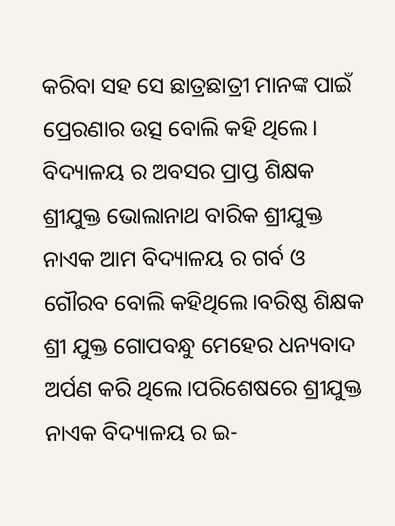କରିବା ସହ ସେ ଛାତ୍ରଛାତ୍ରୀ ମାନଙ୍କ ପାଇଁ ପ୍ରେରଣାର ଉତ୍ସ ବୋଲି କହି ଥିଲେ।
ବିଦ୍ୟାଳୟ ର ଅବସର ପ୍ରାପ୍ତ ଶିକ୍ଷକ ଶ୍ରୀଯୁକ୍ତ ଭୋଲାନାଥ ବାରିକ ଶ୍ରୀଯୁକ୍ତ ନାଏକ ଆମ ବିଦ୍ୟାଳୟ ର ଗର୍ବ ଓ ଗୌରବ ବୋଲି କହିଥିଲେ।ବରିଷ୍ଠ ଶିକ୍ଷକ ଶ୍ରୀ ଯୁକ୍ତ ଗୋପବନ୍ଧୁ ମେହେର ଧନ୍ୟବାଦ ଅର୍ପଣ କରି ଥିଲେ।ପରିଶେଷରେ ଶ୍ରୀଯୁକ୍ତ ନାଏକ ବିଦ୍ୟାଳୟ ର ଇ-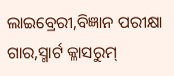ଲାଇବ୍ରେରୀ,ବିଜ୍ଞାନ ପରୀକ୍ଷା ଗାର,ସ୍ମାର୍ଟ କ୍ଳାସରୁମ୍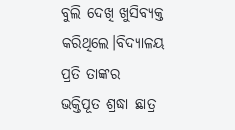ବୁଲି ଦେଖି ଖୁସିବ୍ୟକ୍ତ କରିଥିଲେ।ବିଦ୍ୟାଳୟ ପ୍ରତି ତାଙ୍କର ଭକ୍ତିପୂତ ଶ୍ରଦ୍ଧା ଛାତ୍ର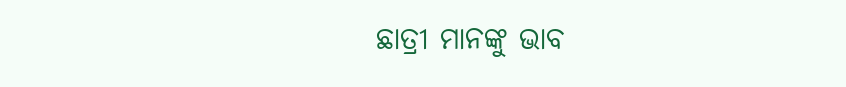ଛାତ୍ରୀ ମାନଙ୍କୁ ଭାବ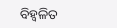ବିହ୍ଵଳିତ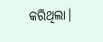କରିଥିଲା।